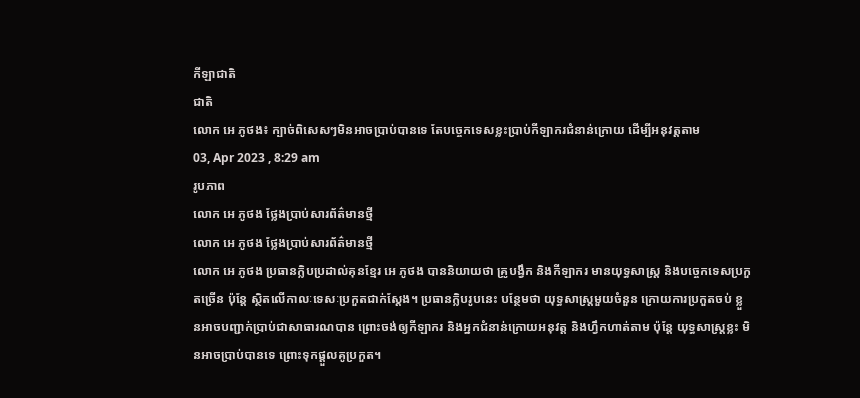កីឡាជាតិ
ជាតិ
លោក អេ ភូថង៖ ក្បាច់ពិសេសៗមិនអាចប្រាប់បានទេ តែបច្ចេកទេសខ្លះប្រាប់កីឡាករជំនាន់ក្រោយ ដើម្បីអនុវត្តតាម
03, Apr 2023 , 8:29 am
រូបភាព
លោក អេ ភូថង ថ្លែងប្រាប់សារព័ត៌មានថ្មី
លោក អេ ភូថង ថ្លែងប្រាប់សារព័ត៌មានថ្មី
លោក អេ ភូថង ប្រធានក្លិបប្រដាល់គុនខ្មែរ អេ ភូថង បាននិយាយថា គ្រូបង្វឹក និងកីឡាករ មានយុទ្ធសាស្ដ្រ និងបច្ចេកទេសប្រកួតច្រើន ប៉ុន្ដែ ស្ថិតលើកាលៈទេសៈប្រកួតជាក់ស្ដែង។ ប្រធានក្លិបរូបនេះ បន្ថែមថា យុទ្ធសាស្ដ្រមួយចំនួន ក្រោយការប្រកួតចប់ ខ្លួនអាចបញ្ជាក់ប្រាប់ជាសាធារណបាន ព្រោះចង់ឲ្យកីឡាករ និងអ្នកជំនាន់ក្រោយអនុវត្ត និងហ្វឹកហាត់តាម ប៉ុន្ដែ យុទ្ធសាស្ដ្រខ្លះ មិនអាចប្រាប់បានទេ ព្រោះទុកផ្ដួលគូប្រកួត។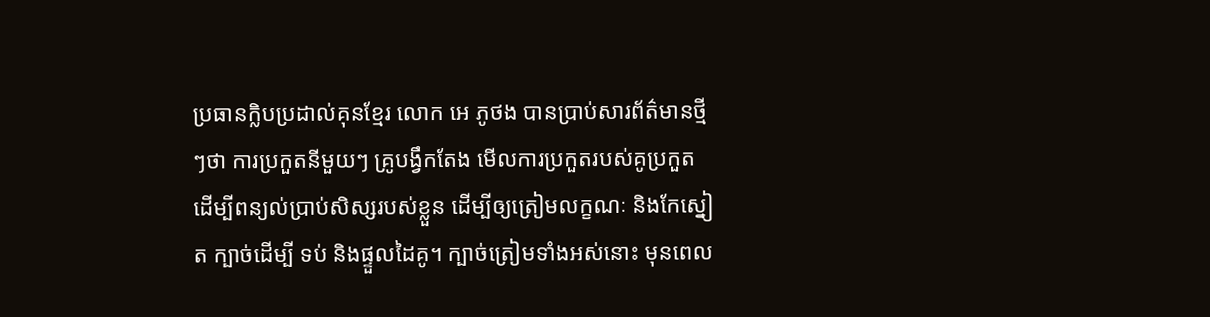ប្រធានក្លិបប្រដាល់គុនខ្មែរ លោក អេ ភូថង បានប្រាប់សារព័ត៌មានថ្មីៗថា ការប្រកួតនីមួយៗ គ្រូបង្វឹកតែង មើលការប្រកួតរបស់គូប្រកួត ដើម្បីពន្យល់ប្រាប់សិស្សរបស់ខ្លួន ដើម្បីឲ្យត្រៀមលក្ខណៈ និងកែស្នៀត ក្បាច់ដើម្បី ទប់ និងផ្ទួលដៃគូ។ ក្បាច់ត្រៀមទាំងអស់នោះ មុនពេល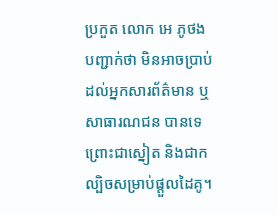ប្រកួត លោក អេ ភូថង បញ្ជាក់ថា មិនអាចប្រាប់ដល់អ្នកសារព័ត៌មាន ឬសាធារណជន បានទេ ព្រោះជាស្នៀត និងជាកល្បិចសម្រាប់ផ្តួលដៃគូ។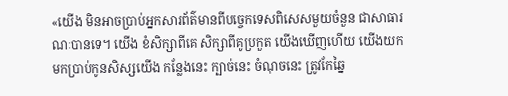«យើង មិនអាចប្រាប់អ្នកសារព័ត៌មានពីបច្ចេកទេសពិសេសមួយចំនួន ជាសាធារណៈបានទេ។ យើង ខំសិក្សាពីគេ សិក្សាពីគូប្រកួត យើងឃើញហើយ យើងយកមកប្រាប់កូនសិស្សយើង កន្លែងនេះ ក្បាច់នេះ ចំណុចនេះ ត្រូវកែឆ្នៃ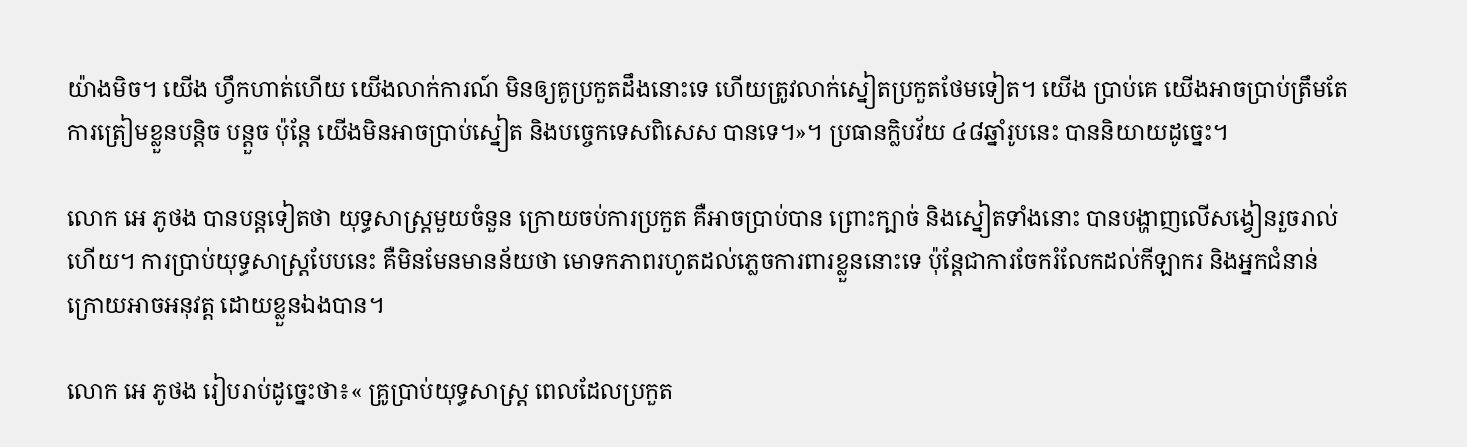យ៉ាងមិច។ យើង ហ្វឹកហាត់ហើយ យើងលាក់ការណ៍ មិនឲ្យគូប្រកួតដឹងនោះទេ ហើយត្រូវលាក់ស្នៀតប្រកួតថែមទៀត។ យើង ប្រាប់គេ យើងអាចប្រាប់ត្រឹមតែការត្រៀមខ្លួនបន្ដិច បន្ដួច ប៉ុន្ដែ យើងមិនអាចប្រាប់ស្នៀត និងបច្ចេកទេសពិសេស បានទេ។»។ ប្រធានក្លិបវ័យ ៤៨ឆ្នាំរូបនេះ បាននិយាយដូច្នេះ។

លោក អេ ភូថង បានបន្ដទៀតថា យុទ្ធសាស្ដ្រមួយចំនួន ក្រោយចប់ការប្រកួត គឺអាចប្រាប់បាន ព្រោះក្បាច់ និងស្នៀតទាំងនោះ បានបង្ហាញលើសង្វៀនរួចរាល់ហើយ។ ការប្រាប់យុទ្ធសាស្ដ្របែបនេះ គឺមិនមែនមានន័យថា មោទកភាពរហូតដល់ភ្លេចការពារខ្លួននោះទេ ប៉ុន្ដែជាការចែករំលែកដល់កីឡាករ និងអ្នកជំនាន់ក្រោយអាចអនុវត្ត ដោយខ្លួនឯងបាន។

លោក អេ ភូថង រៀបរាប់ដូច្នេះថា៖« គ្រូប្រាប់យុទ្ធសាស្ដ្រ ពេលដែលប្រកួត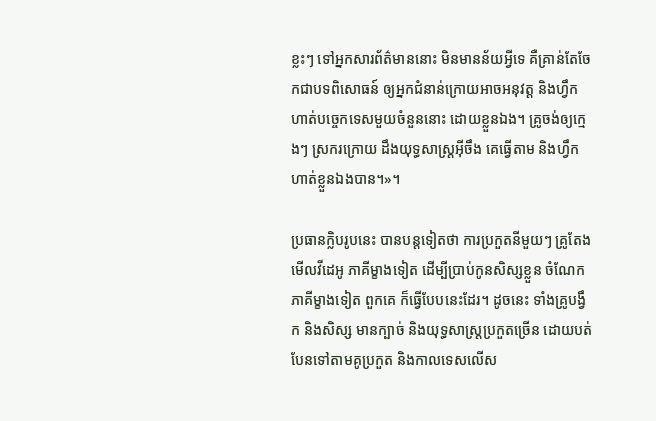ខ្លះៗ ទៅអ្នកសារព័ត៌មាននោះ មិនមានន័យអ្វីទេ គឺគ្រាន់តែចែកជាបទពិសោធន៍ ឲ្យអ្នកជំនាន់ក្រោយអាចអនុវត្ត និងហ្វឹកហាត់បច្ចេកទេសមួយចំនួននោះ ដោយខ្លួនឯង។ គ្រូចង់ឲ្យក្មេងៗ ស្រករក្រោយ ដឹងយុទ្ធសាស្ដ្រអ៊ីចឹង គេធ្វើតាម និងហ្វឹកហាត់ខ្លួនឯងបាន។»។

ប្រធានក្លិបរូបនេះ បានបន្ដទៀតថា ការប្រកួតនីមួយៗ គ្រូតែងមើលវីដេអូ ភាគីម្ខាងទៀត ដើម្បីប្រាប់កូនសិស្សខ្លួន ចំណែក ភាគីម្ខាងទៀត ពួកគេ ក៏ធ្វើបែបនេះដែរ។ ដូចនេះ ទាំងគ្រូបង្វឹក និងសិស្ស មានក្បាច់ និងយុទ្ធសាស្ដ្រប្រកួតច្រើន ដោយបត់បែនទៅតាមគូប្រកួត និងកាលទេសលើស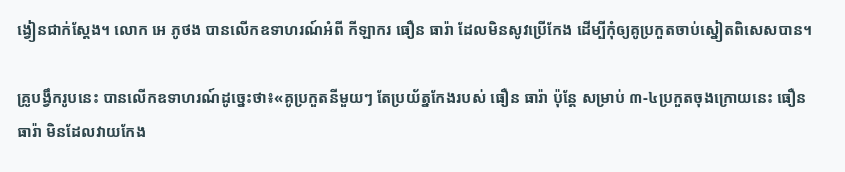ង្វៀនជាក់ស្ដែង។ លោក អេ ភូថង បានលើកឧទាហរណ៍អំពី កីឡាករ ធឿន ធារ៉ា ដែលមិនសូវប្រើកែង ដើម្បីកុំឲ្យគូប្រកួតចាប់ស្នៀតពិសេសបាន។

គ្រូបង្វឹករូបនេះ បានលើកឧទាហរណ៍ដូច្នេះថា៖«គូប្រកួតនីមួយៗ តែប្រយ័ត្នកែងរបស់ ធឿន ធារ៉ា ប៉ុន្ដែ សម្រាប់ ៣-៤ប្រកួតចុងក្រោយនេះ ធឿនធារ៉ា មិនដែលវាយកែង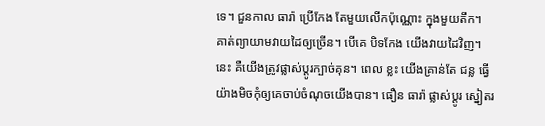ទេ។ ជួនកាល ធារ៉ា ប្រើកែង តែមួយលើកប៉ុណ្ណោះ ក្នុងមួយតឹក។ គាត់ព្យាយាមវាយដៃឲ្យច្រើន។ បើគេ បិទកែង យើងវាយដៃវិញ។ នេះ គឺយើងត្រូវផ្លាស់ប្ដូរក្បាច់គុន។ ពេល ខ្លះ យើងគ្រាន់តែ ជន្ល ធ្វើយ៉ាងមិចកុំឲ្យគេចាប់ចំណុចយើងបាន។ ធឿន ធារ៉ា ផ្លាស់ប្ដូរ ស្នៀតរ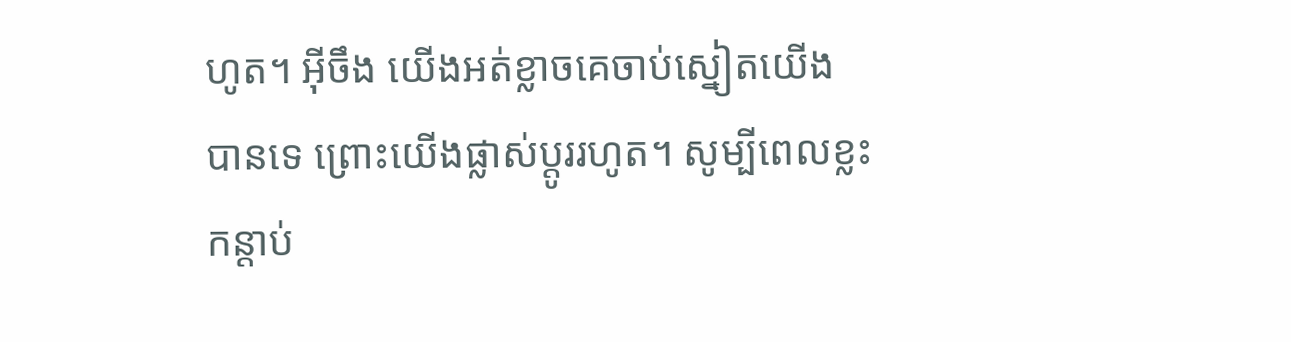ហូត។ អ៊ីចឹង យើងអត់ខ្លាចគេចាប់ស្នៀតយើង បានទេ ព្រោះយើងផ្លាស់ប្ដូររហូត។ សូម្បីពេលខ្លះ កន្ដាប់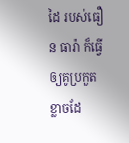ដៃ របស់ធឿន ធារ៉ា ក៏ធ្វើឲ្យគូប្រកួតខ្លាចដែ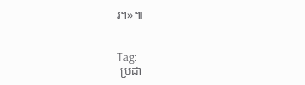រ។»៕


Tag:
 ប្រដា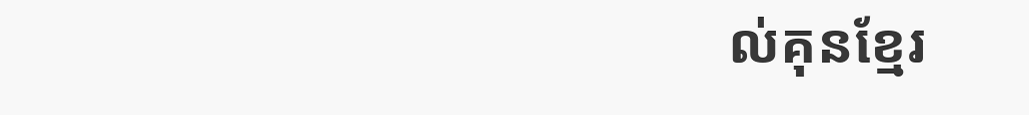ល់គុនខ្មែរ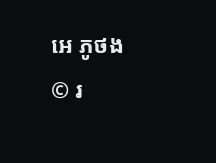អេ ភូថង
© រ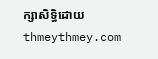ក្សាសិទ្ធិដោយ thmeythmey.com